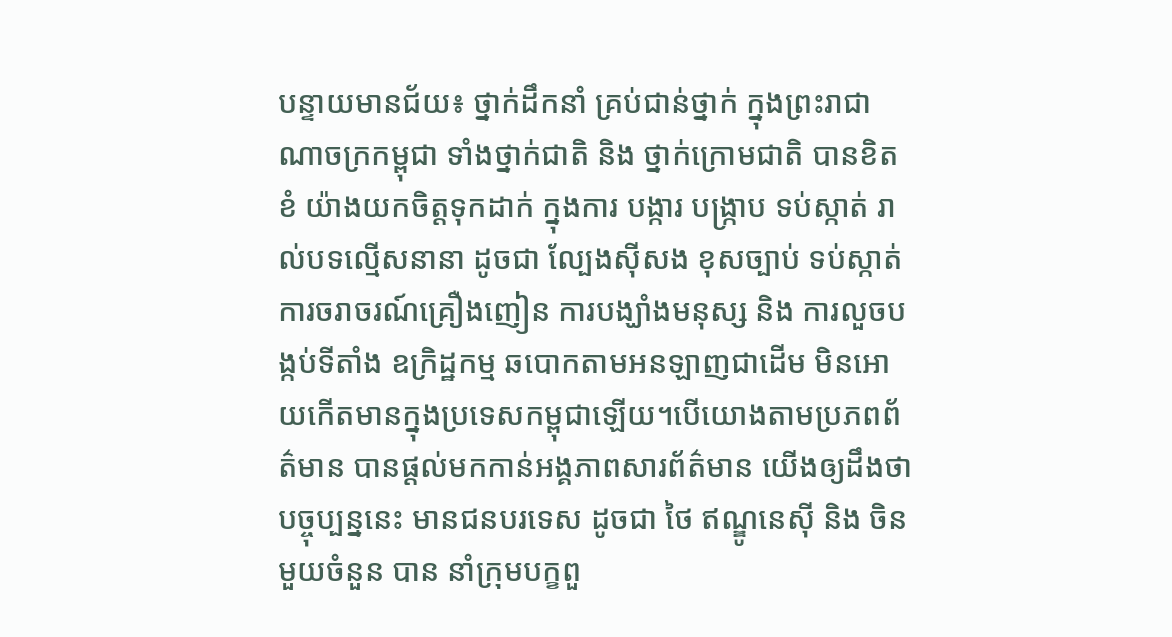បន្ទាយមានជ័យ៖ ថ្នាក់ដឹកនាំ គ្រប់ជាន់ថ្នាក់ ក្នុងព្រះរាជាណាចក្រកម្ពុជា ទាំងថ្នាក់ជាតិ និង ថ្នាក់ក្រោមជាតិ បានខិតខំ យ៉ាងយកចិត្តទុកដាក់ ក្នុងការ បង្ការ បង្ក្រាប ទប់ស្កាត់ រាល់បទល្មើសនានា ដូចជា ល្បែងសុីសង ខុសច្បាប់ ទប់ស្កាត់ការចរាចរណ៍គ្រឿងញៀន ការបង្ឃាំងមនុស្ស និង ការលួចបង្កប់ទីតាំង ឧក្រិដ្ឋកម្ម ឆបោកតាមអនឡាញជាដើម មិនអោយកើតមានក្នុងប្រទេសកម្ពុជាឡើយ។បើយោងតាមប្រភពព័ត៌មាន បានផ្តល់មកកាន់អង្គភាពសារព័ត៌មាន យើងឲ្យដឹងថា បច្ចុប្បន្ននេះ មានជនបរទេស ដូចជា ថៃ ឥណ្ឌូនេស៊ី និង ចិន មួយចំនួន បាន នាំក្រុមបក្ខពួ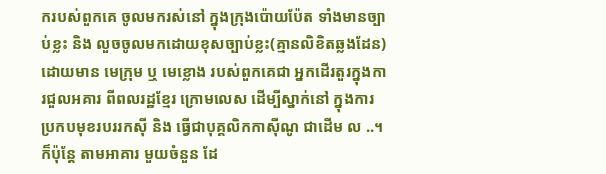ករបស់ពួកគេ ចូលមករស់នៅ ក្នុងក្រុងប៉ោយប៉ែត ទាំងមានច្បាប់ខ្លះ និង លួចចូលមកដោយខុសច្បាប់ខ្លះ(គ្មានលិខិតឆ្លងដែន) ដោយមាន មេក្រុម ឬ មេខ្លោង របស់ពួកគេជា អ្នកដើរតួរក្នុងការជួលអគារ ពីពលរដ្ឋខ្មែរ ក្រោមលេស ដើម្បីស្នាក់នៅ ក្នុងការ ប្រកបមុខរបររកសុី និង ធ្វើជាបុគ្គលិកកាសុីណូ ជាដើម ល ..។
ក៏ប៉ុន្តែ តាមអាគារ មួយចំនួន ដែ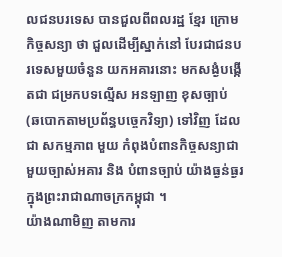លជនបរទេស បានជួលពីពលរដ្ឋ ខ្មែរ ក្រោមកិច្ចសន្យា ថា ជួលដើម្បីស្នាក់នៅ បែរជាជនបរទេសមួយចំនួន យកអគារនោះ មកសង្ងំបង្កើតជា ជម្រកបទល្មើស អនឡាញ ខុសច្បាប់ (ឆបោកតាមប្រព័ន្ធបច្ចេកវិទ្យា) ទៅវិញ ដែលជា សកម្មភាព មួយ កំពុងបំពានកិច្ចសន្យាជាមួយច្បាស់អគារ និង បំពានច្បាប់ យ៉ាងធ្ងន់ធ្ងរ ក្នុងព្រះរាជាណាចក្រកម្ពុជា ។
យ៉ាងណាមិញ តាមការ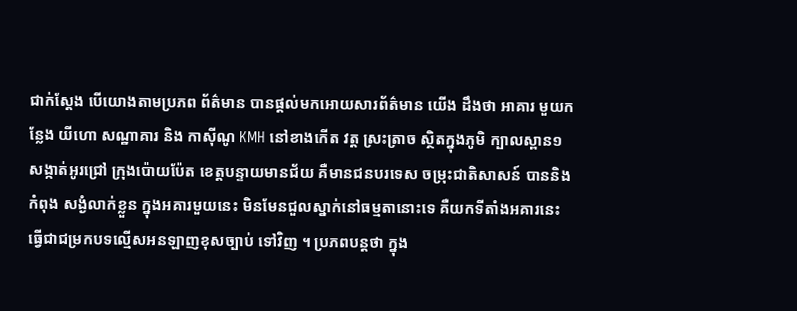ជាក់ស្ដែង បើយោងតាមប្រភព ព័ត៌មាន បានផ្តល់មកអោយសារព័ត៌មាន យើង ដឹងថា អាគារ មួយកន្លែង យីហោ សណ្ឋាគារ និង កាស៊ីណូ KMH នៅខាងកើត វត្ត ស្រះត្រាច ស្ថិតក្នុងភូមិ ក្បាលស្ពាន១ សង្កាត់អូរជ្រៅ ក្រុងប៉ោយប៉ែត ខេត្តបន្ទាយមានជ័យ គឺមានជនបរទេស ចម្រុះជាតិសាសន៍ បាននិងកំពុង សង្ងំលាក់ខ្លួន ក្នុងអគារមួយនេះ មិនមែនជួលស្នាក់នៅធម្មតានោះទេ គឺយកទីតាំងអគារនេះ ធ្វើជាជម្រកបទល្មើសអនឡាញខុសច្បាប់ ទៅវិញ ។ ប្រភពបន្តថា ក្នុង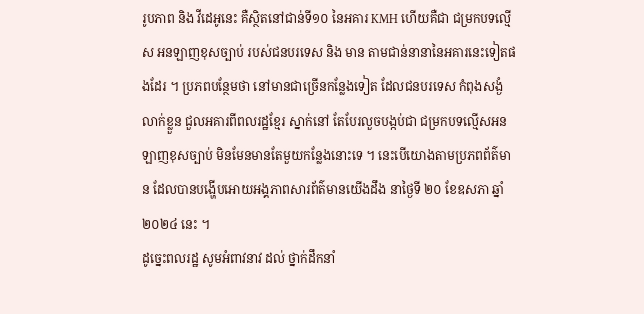រូបភាព និង វីដេអូនេះ គឺស្ថិតនៅជាន់ទី១០ នៃអគារ KMH ហើយគឺជា ជម្រកបទល្មើស អនឡាញខុសច្បាប់ របស់ជនបរទេស និង មាន តាមជាន់នានានៃអគារនេះទៀតផងដែរ ។ ប្រភពបន្ថែមថា នៅមានជាច្រើនកន្លែងទៀត ដែលជនបរទេស កំពុងសង្ងំលាក់ខ្លួន ជួលអគារពីពលរដ្ឋខ្មែរ ស្នាក់នៅ តែបែរលួចបង្កប់ជា ជម្រកបទល្មើសអនឡាញខុសច្បាប់ មិនមែនមានតែមួយកន្លែងនោះទេ ។ នេះបើយោងតាមប្រភពព័ត៌មាន ដែលបានបង្ហើបអោយអង្គភាពសារព័ត៌មានយើងដឹង នាថ្ងៃទី ២០ ខែឧសភា ឆ្នាំ២០២៤ នេះ ។
ដូច្នេះពលរដ្ឋ សូមអំពាវនាវ ដល់ ថ្នាក់ដឹកនាំ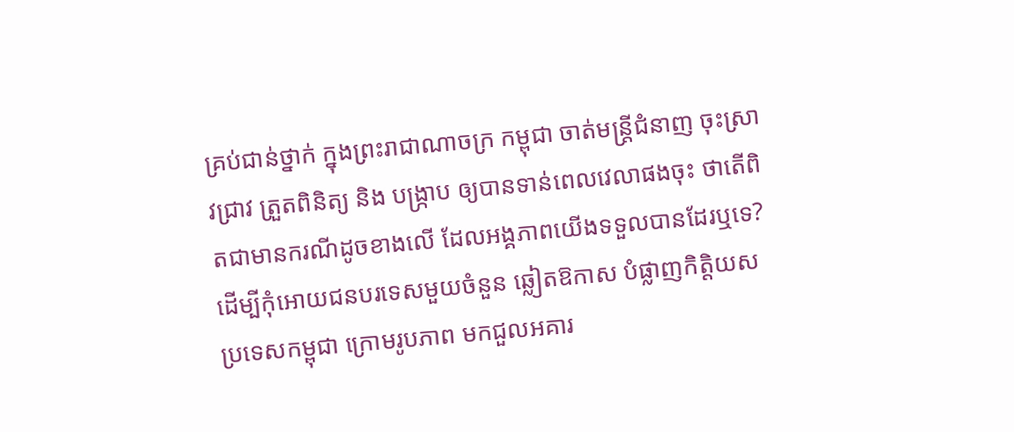គ្រប់ជាន់ថ្នាក់ ក្នុងព្រះរាជាណាចក្រ កម្ពុជា ចាត់មន្ត្រីជំនាញ ចុះស្រាវជា្រវ ត្រួតពិនិត្យ និង បង្រ្កាប ឲ្យបានទាន់ពេលវេលាផងចុះ ថាតើពិតជាមានករណីដូចខាងលើ ដែលអង្គភាពយើងទទួលបានដែរឬទេ? ដើម្បីកុំអោយជនបរទេសមួយចំនួន ឆ្លៀតឱកាស បំផ្លាញកិត្តិយសប្រទេសកម្ពុជា ក្រោមរូបភាព មកជួលអគារ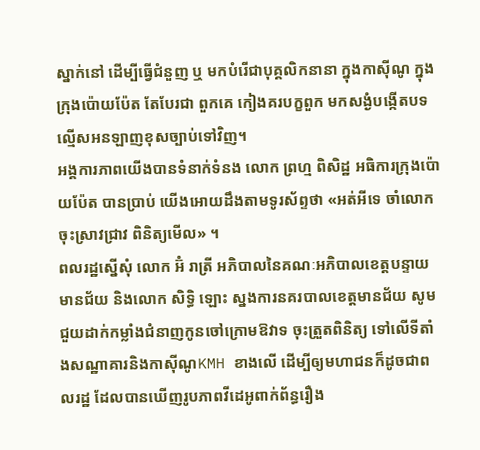ស្នាក់នៅ ដើម្បីធ្វើជំនួញ ឬ មកបំរើជាបុគ្គលិកនានា ក្នុងកាសុីណូ ក្នុងក្រុងប៉ោយប៉ែត តែបែរជា ពួកគេ កៀងគរបក្ខពួក មកសង្ងំបង្កើតបទល្មើសអនឡាញខុសច្បាប់ទៅវិញ។
អង្គការភាពយើងបានទំនាក់ទំនង លោក ព្រហ្ម ពិសិដ្ឋ អធិការក្រុងប៉ោយប៉ែត បានប្រាប់ យើងអោយដឹងតាមទូរស័ព្ទថា «អត់អីទេ ចាំលោក ចុះស្រាវជ្រាវ ពិនិត្យមើល» ។
ពលរដ្ឋស្នើសុំ លោក អ៊ំ រាត្រី អភិបាលនៃគណៈអភិបាលខេត្តបន្ទាយមានជ័យ និងលោក សិទ្ធិ ឡោះ ស្នងការនគរបាលខេត្តមានជ័យ សូមជួយដាក់កម្លាំងជំនាញកូនចៅក្រោមឱវាទ ចុះត្រួតពិនិត្យ ទៅលើទីតាំងសណ្ឋាគារនិងកាស៊ីណូKMH ខាងលើ ដើម្បីឲ្យមហាជនក៏ដូចជាពលរដ្ឋ ដែលបានឃើញរូបភាពវីដេអូពាក់ព័ន្ធរឿង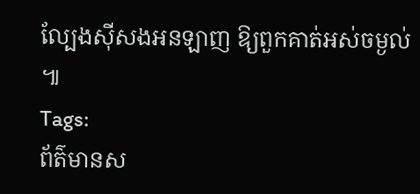ល្បែងស៊ីសងអនឡាញ ឱ្យពួកគាត់អស់ចម្ងល់ ៕
Tags:
ព័ត៌មានស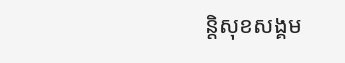ន្តិសុខសង្គម